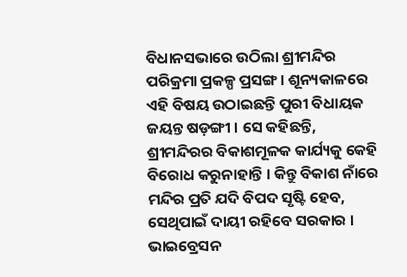ବିଧାନସଭାରେ ଉଠିଲା ଶ୍ରୀମନ୍ଦିର ପରିକ୍ରମା ପ୍ରକଳ୍ପ ପ୍ରସଙ୍ଗ । ଶୂନ୍ୟକାଳରେ ଏହି ବିଷୟ ଉଠାଇଛନ୍ତି ପୁରୀ ବିଧାୟକ ଜୟନ୍ତ ଷଡ଼ଙ୍ଗୀ । ସେ କହିଛନ୍ତି, ଶ୍ରୀମନ୍ଦିରର ବିକାଶମୂଳକ କାର୍ଯ୍ୟକୁ କେହି ବିରୋଧ କରୁନାହାନ୍ତି । କିନ୍ତୁ ବିକାଶ ନାଁରେ ମନ୍ଦିର ପ୍ରତି ଯଦି ବିପଦ ସୃଷ୍ଟି ହେବ, ସେଥିପାଇଁ ଦାୟୀ ରହିବେ ସରକାର । ଭାଇବ୍ରେସନ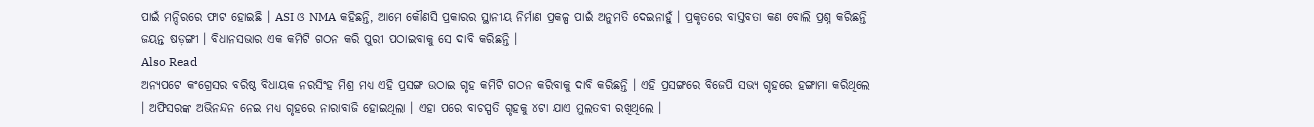ପାଇଁ ମନ୍ଦିରରେ ଫାଟ ହୋଇଛି । ASI ଓ NMA କହିଛନ୍ତି, ଆମେ କୌଣସି ପ୍ରକାରର ସ୍ଥାନୀୟ ନିର୍ମାଣ ପ୍ରକଳ୍ପ ପାଇଁ ଅନୁମତି ଦେଇନାହୁଁ । ପ୍ରକୃତରେ ବାସ୍ତବତା କଣ ବୋଲି ପ୍ରଶ୍ନ କରିଛନ୍ତି ଜୟନ୍ତ ଷଡ଼ଙ୍ଗୀ । ବିଧାନସଭାର ଏକ କମିଟି ଗଠନ କରି ପୁରୀ ପଠାଇବାକୁ ସେ ଦାବି କରିଛନ୍ତି ।
Also Read
ଅନ୍ୟପଟେ କଂଗ୍ରେସର ବରିଷ୍ଠ ବିଧାୟକ ନରସିଂହ ମିଶ୍ର ମଧ୍ୟ ଏହି ପ୍ରସଙ୍ଗ ଉଠାଇ ଗୃହ କମିଟି ଗଠନ କରିବାକୁ ଦାବି କରିଛନ୍ତି । ଏହି ପ୍ରସଙ୍ଗରେ ବିଜେପି ସଭ୍ୟ ଗୃହରେ ହଙ୍ଗାମା କରିଥିଲେ । ଅଫିସରଙ୍କ ଅଭିନନ୍ଦନ ନେଇ ମଧ୍ୟ ଗୃହରେ ନାରାବାଜି ହୋଇଥିଲା । ଏହା ପରେ ବାଚସ୍ପତି ଗୃହକୁ ୪ଟା ଯାଏ ମୁଲତବୀ ରଖିଥିଲେ ।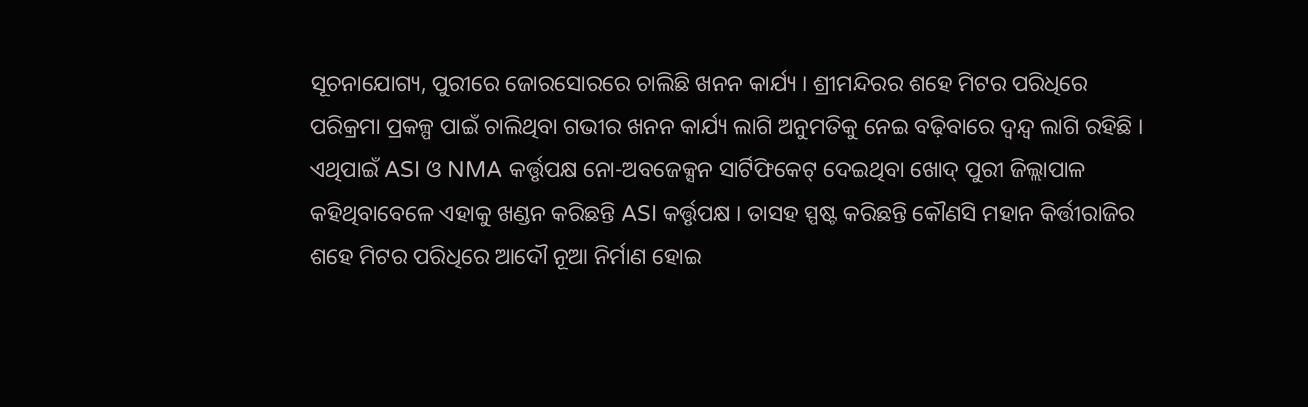ସୂଚନାଯୋଗ୍ୟ, ପୁରୀରେ ଜୋରସୋରରେ ଚାଲିଛି ଖନନ କାର୍ଯ୍ୟ । ଶ୍ରୀମନ୍ଦିରର ଶହେ ମିଟର ପରିଧିରେ ପରିକ୍ରମା ପ୍ରକଳ୍ପ ପାଇଁ ଚାଲିଥିବା ଗଭୀର ଖନନ କାର୍ଯ୍ୟ ଲାଗି ଅନୁମତିକୁ ନେଇ ବଢ଼ିବାରେ ଦ୍ୱନ୍ଦ୍ୱ ଲାଗି ରହିଛି । ଏଥିପାଇଁ ASI ଓ NMA କର୍ତ୍ତୃପକ୍ଷ ନୋ-ଅବଜେକ୍ସନ ସାର୍ଟିଫିକେଟ୍ ଦେଇଥିବା ଖୋଦ୍ ପୁରୀ ଜିଲ୍ଲାପାଳ କହିଥିବାବେଳେ ଏହାକୁ ଖଣ୍ଡନ କରିଛନ୍ତି ASI କର୍ତ୍ତୃପକ୍ଷ । ତାସହ ସ୍ପଷ୍ଟ କରିଛନ୍ତି କୌଣସି ମହାନ କିର୍ତ୍ତୀରାଜିର ଶହେ ମିଟର ପରିଧିରେ ଆଦୌ ନୂଆ ନିର୍ମାଣ ହୋଇ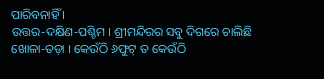ପାରିବନାହିଁ ।
ଉତ୍ତର-ଦକ୍ଷିଣ-ପଶ୍ଚିମ । ଶ୍ରୀମନ୍ଦିରର ସବୁ ଦିଗରେ ଚାଲିଛି ଖୋଳା-ତଡ଼ା । କେଉଁଠି ୬ଫୁଟ୍ ତ କେଉଁଠି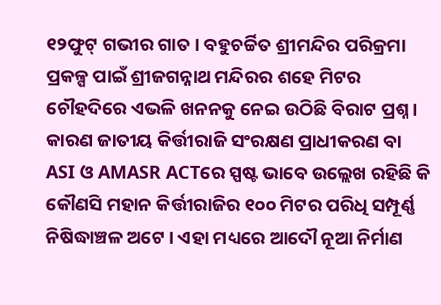୧୨ଫୁଟ୍ ଗଭୀର ଗାତ । ବହୁଚର୍ଚ୍ଚିତ ଶ୍ରୀମନ୍ଦିର ପରିକ୍ରମା ପ୍ରକଳ୍ପ ପାଇଁ ଶ୍ରୀଜଗନ୍ନାଥ ମନ୍ଦିରର ଶହେ ମିଟର ଚୌହଦିରେ ଏଭଳି ଖନନକୁ ନେଇ ଉଠିଛି ବିରାଟ ପ୍ରଶ୍ନ । କାରଣ ଜାତୀୟ କିର୍ତ୍ତୀରାଜି ସଂରକ୍ଷଣ ପ୍ରାଧୀକରଣ ବା ASI ଓ AMASR ACTରେ ସ୍ପଷ୍ଟ ଭାବେ ଉଲ୍ଲେଖ ରହିଛି କି କୌଣସି ମହାନ କିର୍ତ୍ତୀରାଜିର ୧୦୦ ମିଟର ପରିଧି ସମ୍ପୂର୍ଣ୍ଣ ନିଷିଦ୍ଧାଞ୍ଚଳ ଅଟେ । ଏହା ମଧ୍ୟରେ ଆଦୌ ନୂଆ ନିର୍ମାଣ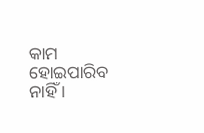କାମ ହୋଇପାରିବ ନାହିଁ ।